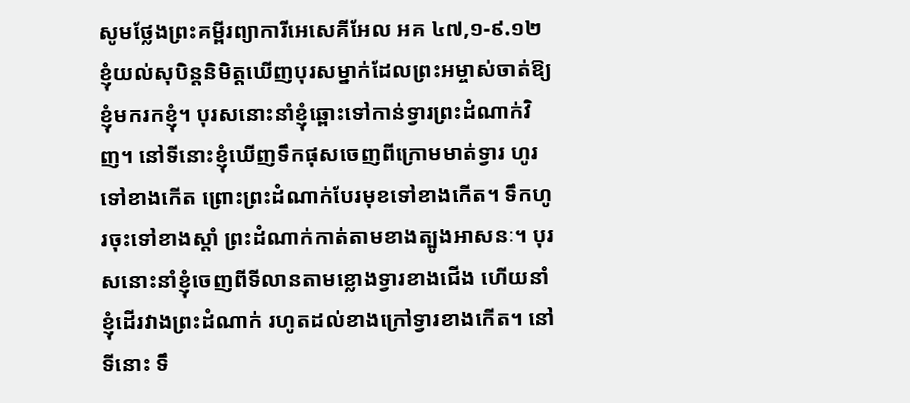សូមថ្លែងព្រះគម្ពីរព្យាការីអេសេគីអែល អគ ៤៧,១-៩.១២
ខ្ញុំយល់សុបិន្តនិមិត្តឃើញបុរសម្នាក់ដែលព្រះអម្ចាស់ចាត់ឱ្យខ្ញុំមករកខ្ញុំ។ បុរសនោះនាំខ្ញុំឆ្ពោះទៅកាន់ទ្វារព្រះដំណាក់វិញ។ នៅទីនោះខ្ញុំឃើញទឹកផុសចេញពីក្រោមមាត់ទ្វារ ហូរទៅខាងកើត ព្រោះព្រះដំណាក់បែរមុខទៅខាងកើត។ ទឹកហូរចុះទៅខាងស្តាំ ព្រះដំណាក់កាត់តាមខាងត្បូងអាសនៈ។ បុរសនោះនាំខ្ញុំចេញពីទីលានតាមខ្លោងទ្វារខាងជើង ហើយនាំខ្ញុំដើរវាងព្រះដំណាក់ រហូតដល់ខាងក្រៅទ្វារខាងកើត។ នៅទីនោះ ទឹ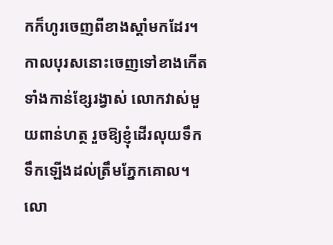កក៏ហូរចេញពីខាងស្តាំមកដែរ។ កាលបុរសនោះចេញទៅខាងកើត ទាំងកាន់ខ្សែរង្វាស់ លោកវាស់មួយពាន់ហត្ថ រួចឱ្យខ្ញុំដើរលុយទឹក ទឹកឡើងដល់ត្រឹមភ្នែកគោល។ លោ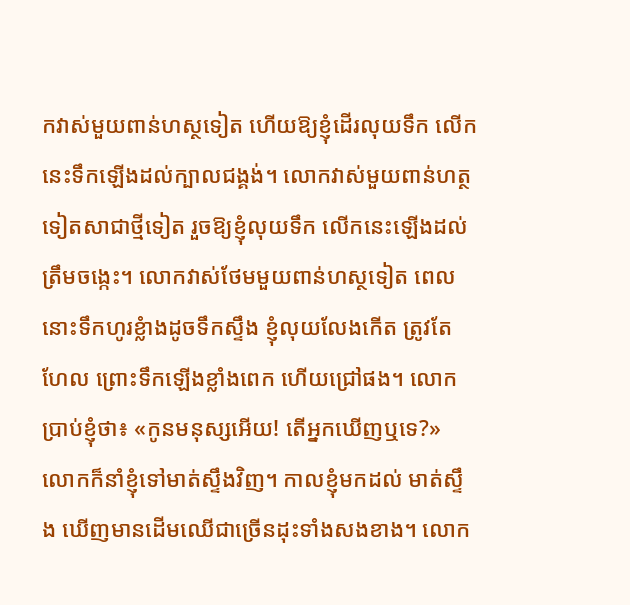កវាស់មួយពាន់ហស្ថទៀត ហើយឱ្យខ្ញុំដើរលុយទឹក លើកនេះទឹកឡើងដល់ក្បាលជង្គង់។ លោកវាស់មួយពាន់ហត្ថទៀតសាជាថ្មីទៀត រួចឱ្យខ្ញុំលុយទឹក លើកនេះឡើងដល់ត្រឹមចង្កេះ។ លោកវាស់ថែមមួយពាន់ហស្ថទៀត ពេលនោះទឹកហូរខ្លំាងដូចទឹកស្ទឹង ខ្ញុំលុយលែងកើត ត្រូវតែហែល ព្រោះទឹកឡើងខ្លាំងពេក ហើយជ្រៅផង។ លោកប្រាប់ខ្ញុំថា៖ «កូនមនុស្សអើយ! តើអ្នកឃើញឬទេ?» លោកក៏នាំខ្ញុំទៅមាត់ស្ទឹងវិញ។ កាលខ្ញុំមកដល់ មាត់ស្ទឹង ឃើញមានដើមឈើជាច្រើនដុះទាំងសងខាង។ លោក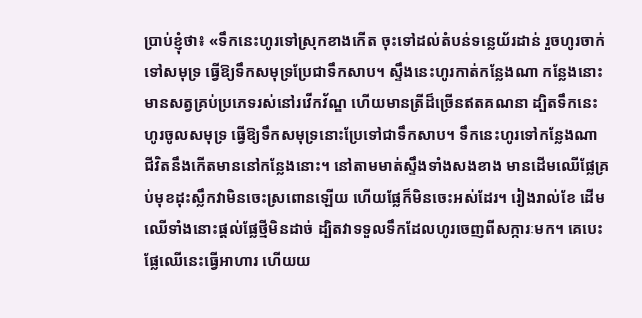ប្រាប់ខ្ញុំថា៖ «ទឹកនេះហូរទៅស្រុកខាងកើត ចុះទៅដល់តំបន់ទន្លេយ័រដាន់ រួចហូរចាក់ទៅសមុទ្រ ធ្វើឱ្យទឹកសមុទ្រប្រែជាទឹកសាប។ ស្ទឹងនេះហូរកាត់កន្លែងណា កន្លែងនោះមានសត្វគ្រប់ប្រភេទរស់នៅរវើកវ័ណ្ឌ ហើយមានត្រីដ៏ច្រើនឥតគណនា ដ្បិតទឹកនេះហូរចូលសមុទ្រ ធ្វើឱ្យទឹកសមុទ្រនោះប្រែទៅជាទឹកសាប។ ទឹកនេះហូរទៅកន្លែងណា ជីវិតនឹងកើតមាននៅកន្លែងនោះ។ នៅតាមមាត់ស្ទឹងទាំងសងខាង មានដើមឈើផ្លែគ្រប់មុខដុះស្លឹកវាមិនចេះស្រពោនឡើយ ហើយផ្លែក៏មិនចេះអស់ដែរ។ រៀងរាល់ខែ ដើមឈើទាំងនោះផ្តល់ផ្លែថ្មីមិនដាច់ ដ្បិតវាទទួលទឹកដែលហូរចេញពីសក្ការៈមក។ គេបេះផ្លែឈើនេះធ្វើអាហារ ហើយយ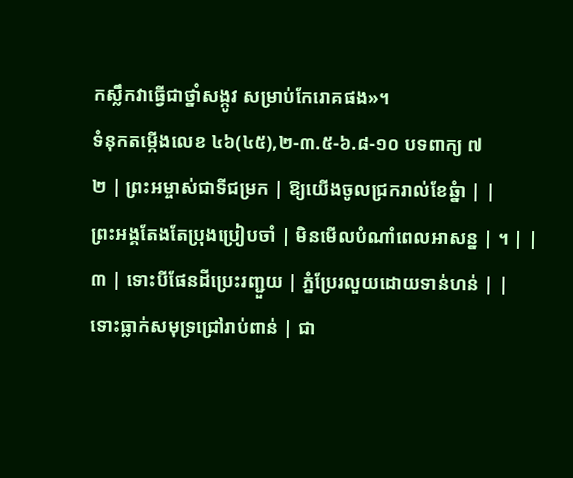កស្លឹកវាធ្វើជាថ្នាំសង្កូវ សម្រាប់កែរោគផង»។
ទំនុកតម្កើងលេខ ៤៦(៤៥),២-៣.៥-៦.៨-១០ បទពាក្យ ៧
២ | ព្រះអម្ចាស់ជាទីជម្រក | ឱ្យយើងចូលជ្រករាល់ខែឆ្នំា | |
ព្រះអង្គតែងតែប្រុងប្រៀបចាំ | មិនមើលបំណាំពេលអាសន្ន | ។ | |
៣ | ទោះបីផែនដីប្រេះរញ្ជួយ | ភ្នំប្រែរលួយដោយទាន់ហន់ | |
ទោះធ្លាក់សមុទ្រជ្រៅរាប់ពាន់ | ជា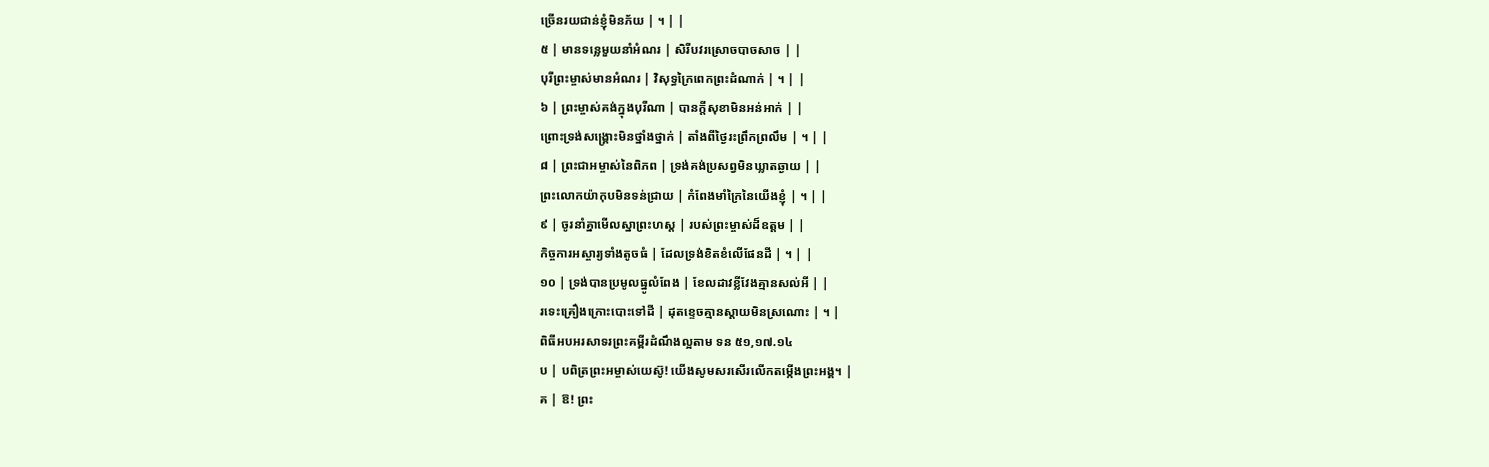ច្រើនរយជាន់ខ្ញុំមិនភ័យ | ។ | |
៥ | មានទន្លេមួយនាំអំណរ | សិរីបវរស្រោចបាចសាច | |
បុរីព្រះម្ចាស់មានអំណរ | វិសុទ្ធក្រៃពេកព្រះដំណាក់ | ។ | |
៦ | ព្រះម្ចាស់គង់ក្នុងបុរីណា | បានក្តីសុខាមិនអន់អាក់ | |
ព្រោះទ្រង់សង្គ្រោះមិនថ្នាំងថ្នាក់ | តាំងពីថ្ងៃរះព្រឹកព្រលឹម | ។ | |
៨ | ព្រះជាអម្ចាស់នៃពិភព | ទ្រង់គង់ប្រសព្វមិនឃ្លាតឆ្ងាយ | |
ព្រះលោកយ៉ាកុបមិនទន់ជ្រាយ | កំពែងមាំក្រៃនៃយើងខ្ញុំ | ។ | |
៩ | ចូរនាំគ្នាមើលស្នាព្រះហស្ត | របស់ព្រះម្ចាស់ដ៏ឧត្តម | |
កិច្ចការអស្ចារ្យទាំងតូចធំ | ដែលទ្រង់ខិតខំលើផែនដី | ។ | |
១០ | ទ្រង់បានប្រមូលធ្នូលំពែង | ខែលដាវខ្លីវែងគ្មានសល់អី | |
រទេះគ្រឿងក្រោះបោះទៅដី | ដុតខ្ទេចគ្មានស្តាយមិនស្រណោះ | ។ |
ពិធីអបអរសាទរព្រះគម្ពីរដំណឹងល្អតាម ទន ៥១,១៧.១៤
ប | បពិត្រព្រះអម្ចាស់យេស៊ូ! យើងសូមសរសើរលើកតម្កើងព្រះអង្គ។ |
គ | ឱ! ព្រះ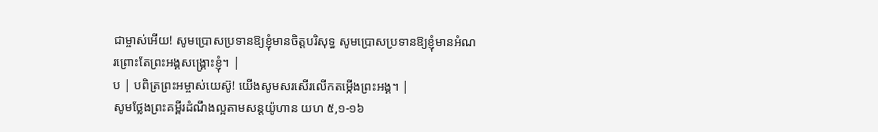ជាម្ចាស់អើយ! សូមប្រោសប្រទានឱ្យខ្ញុំមានចិត្តបរិសុទ្ធ សូមប្រោសប្រទានឱ្យខ្ញុំមានអំណរព្រោះតែព្រះអង្គសង្គ្រោះខ្ញុំ។ |
ប | បពិត្រព្រះអម្ចាស់យេស៊ូ! យើងសូមសរសើរលើកតម្កើងព្រះអង្គ។ |
សូមថ្លែងព្រះគម្ពីរដំណឹងល្អតាមសន្តយ៉ូហាន យហ ៥,១-១៦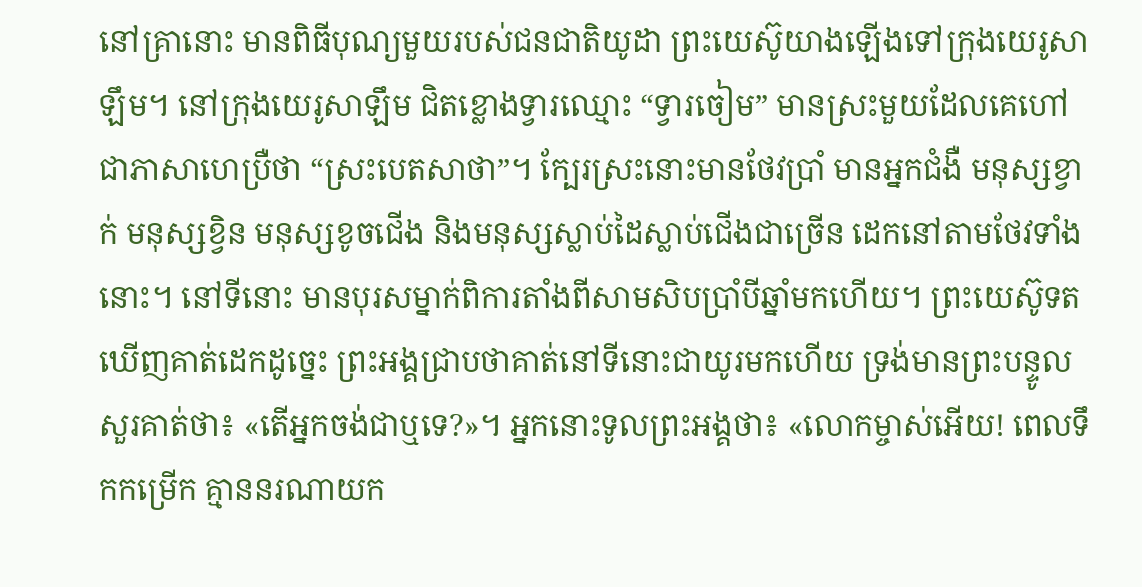នៅគ្រានោះ មានពិធីបុណ្យមួយរបស់ជនជាតិយូដា ព្រះយេស៊ូយាងឡើងទៅក្រុងយេរូសាឡឹម។ នៅក្រុងយេរូសាឡឹម ជិតខ្លោងទ្វារឈ្មោះ “ទ្វារចៀម” មានស្រះមួយដែលគេហៅជាភាសាហេប្រឺថា “ស្រះបេតសាថា”។ ក្បែរស្រះនោះមានថែវប្រាំ មានអ្នកជំងឺ មនុស្សខ្វាក់ មនុស្សខ្វិន មនុស្សខូចជើង និងមនុស្សស្លាប់ដៃស្លាប់ជើងជាច្រើន ដេកនៅតាមថែវទាំងនោះ។ នៅទីនោះ មានបុរសម្នាក់ពិការតាំងពីសាមសិបប្រាំបីឆ្នាំមកហើយ។ ព្រះយេស៊ូទតឃើញគាត់ដេកដូច្នេះ ព្រះអង្គជ្រាបថាគាត់នៅទីនោះជាយូរមកហើយ ទ្រង់មានព្រះបន្ទូលសួរគាត់ថា៖ «តើអ្នកចង់ជាឬទេ?»។ អ្នកនោះទូលព្រះអង្គថា៖ «លោកម្ចាស់អើយ! ពេលទឹកកម្រើក គ្មាននរណាយក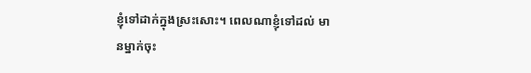ខ្ញុំទៅដាក់ក្នុងស្រះសោះ។ ពេលណាខ្ញុំទៅដល់ មានម្នាក់ចុះ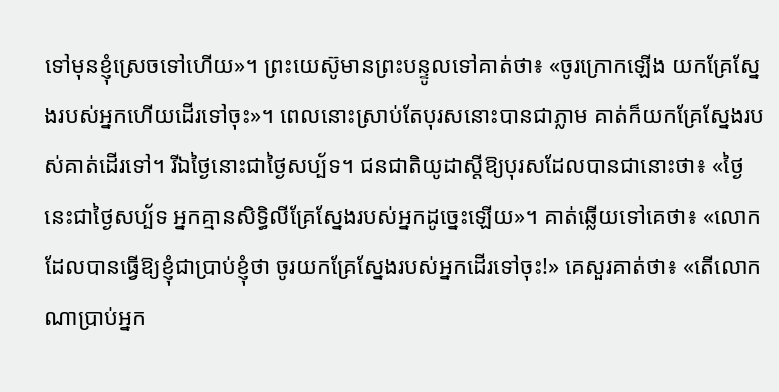ទៅមុនខ្ញុំស្រេចទៅហើយ»។ ព្រះយេស៊ូមានព្រះបន្ទូលទៅគាត់ថា៖ «ចូរក្រោកឡើង យកគ្រែស្នែងរបស់អ្នកហើយដើរទៅចុះ»។ ពេលនោះស្រាប់តែបុរសនោះបានជាភ្លាម គាត់ក៏យកគ្រែស្នែងរបស់គាត់ដើរទៅ។ រីឯថ្ងៃនោះជាថ្ងៃសប្ប័ទ។ ជនជាតិយូដាស្តីឱ្យបុរសដែលបានជានោះថា៖ «ថ្ងៃនេះជាថ្ងៃសប្ប័ទ អ្នកគ្មានសិទ្ធិលីគ្រែស្នែងរបស់អ្នកដូច្នេះឡើយ»។ គាត់ឆ្លើយទៅគេថា៖ «លោកដែលបានធ្វើឱ្យខ្ញុំជាប្រាប់ខ្ញុំថា ចូរយកគ្រែស្នែងរបស់អ្នកដើរទៅចុះ!» គេសួរគាត់ថា៖ «តើលោកណាប្រាប់អ្នក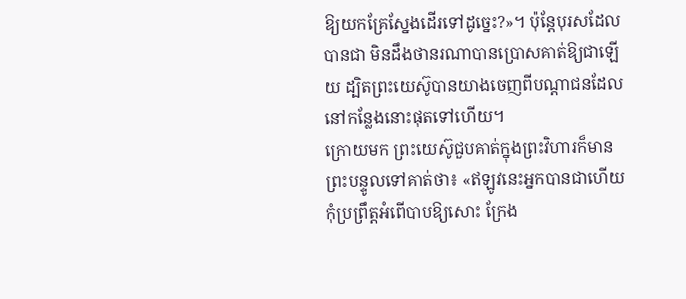ឱ្យយកគ្រែស្នែងដើរទៅដូច្នេះ?»។ ប៉ុន្តែបុរសដែលបានជា មិនដឹងថានរណាបានប្រោសគាត់ឱ្យជាឡើយ ដ្បិតព្រះយេស៊ូបានយាងចេញពីបណ្តាជនដែលនៅកន្លែងនោះផុតទៅហើយ។
ក្រោយមក ព្រះយេស៊ូជួបគាត់ក្នុងព្រះវិហារក៏មានព្រះបន្ទូលទៅគាត់ថា៖ «ឥឡូវនេះអ្នកបានជាហើយ កុំប្រព្រឹត្តអំពើបាបឱ្យសោះ ក្រែង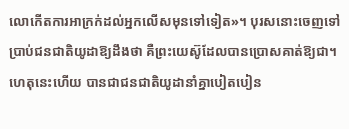លោកើតការអាក្រក់ដល់អ្នកលើសមុនទៅទៀត»។ បុរសនោះចេញទៅប្រាប់ជនជាតិយូដាឱ្យដឹងថា គឺព្រះយេស៊ូដែលបានប្រោសគាត់ឱ្យជា។ ហេតុនេះហើយ បានជាជនជាតិយូដានាំគ្នាបៀតបៀន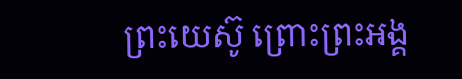ព្រះយេស៊ូ ព្រោះព្រះអង្គ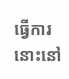ធ្វើការនោះនៅ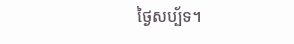ថ្ងៃសប្ប័ទ។